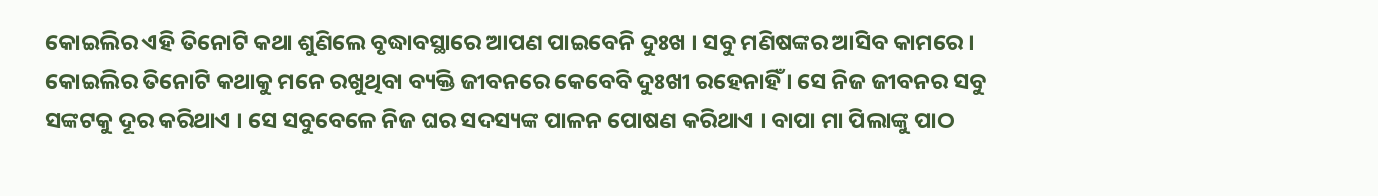କୋଇଲିର ଏହି ତିନୋଟି କଥା ଶୁଣିଲେ ବୃଦ୍ଧାବସ୍ଥାରେ ଆପଣ ପାଇବେନି ଦୁଃଖ । ସବୁ ମଣିଷଙ୍କର ଆସିବ କାମରେ ।
କୋଇଲିର ତିନୋଟି କଥାକୁ ମନେ ରଖୁଥିବା ବ୍ୟକ୍ତି ଜୀବନରେ କେବେବି ଦୁଃଖୀ ରହେନାହିଁ । ସେ ନିଜ ଜୀବନର ସବୁ ସଙ୍କଟକୁ ଦୂର କରିଥାଏ । ସେ ସବୁବେଳେ ନିଜ ଘର ସଦସ୍ୟଙ୍କ ପାଳନ ପୋଷଣ କରିଥାଏ । ବାପା ମା ପିଲାଙ୍କୁ ପାଠ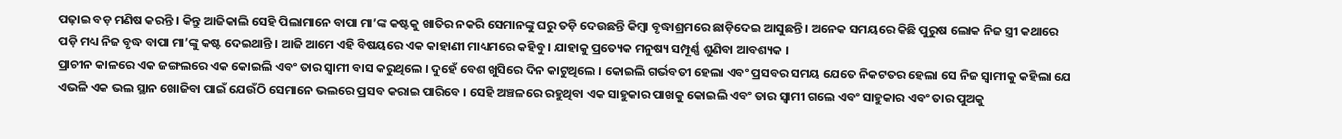ପଢ଼ାଇ ବଡ଼ ମଣିଷ କରନ୍ତି । କିନ୍ତୁ ଆଜିକାଲି ସେହି ପିଲାମାନେ ବାପା ମା’ଙ୍କ କଷ୍ଟକୁ ଖାତିର ନକରି ସେମାନଙ୍କୁ ଘରୁ ତଡ଼ି ଦେଉଛନ୍ତି କିମ୍ବା ବୃଦ୍ଧାଶ୍ରମରେ ଛାଡ଼ିଦେଇ ଆସୁଛନ୍ତି । ଅନେକ ସମୟରେ କିଛି ପୁରୁଷ ଲୋକ ନିଜ ସ୍ତ୍ରୀ କଥାରେ ପଡ଼ି ମଧ୍ୟ ନିଜ ବୃଦ୍ଧ ବାପା ମା’ଙ୍କୁ କଷ୍ଟ ଦେଇଥାନ୍ତି । ଆଜି ଆମେ ଏହି ବିଷୟରେ ଏକ କାହାଣୀ ମାଧ୍ୟମରେ କହିବୁ । ଯାହାକୁ ପ୍ରତ୍ୟେକ ମନୁଷ୍ୟ ସମ୍ପୂର୍ଣ୍ଣ ଶୁଣିବା ଆବଶ୍ୟକ ।
ପ୍ରାଚୀନ କାଳରେ ଏକ ଜଙ୍ଗଲରେ ଏକ କୋଇଲି ଏବଂ ତାର ସ୍ୱାମୀ ବାସ କରୁଥିଲେ । ଦୁହେଁ ବେଶ ଖୁସିରେ ଦିନ କାଟୁଥିଲେ । କୋଇଲି ଗର୍ଭବତୀ ହେଲା ଏବଂ ପ୍ରସବର ସମୟ ଯେତେ ନିକଟତର ହେଲା ସେ ନିଜ ସ୍ୱାମୀକୁ କହିଲା ଯେ ଏଭଳି ଏକ ଭଲ ସ୍ଥାନ ଖୋଜିବା ପାଇଁ ଯେଉଁଠି ସେମାନେ ଭଲରେ ପ୍ରସବ କରାଇ ପାରିବେ । ସେହି ଅଞ୍ଚଳରେ ରହୁଥିବା ଏକ ସାହୁକାର ପାଖକୁ କୋଇଲି ଏବଂ ତାର ସ୍ୱାମୀ ଗଲେ ଏବଂ ସାହୁକାର ଏବଂ ତାର ପୁଅକୁ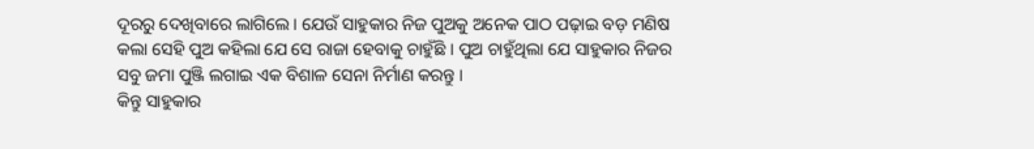ଦୂରରୁ ଦେଖିବାରେ ଲାଗିଲେ । ଯେଉଁ ସାହୁକାର ନିଜ ପୁଅକୁ ଅନେକ ପାଠ ପଢ଼ାଇ ବଡ଼ ମଣିଷ କଲା ସେହି ପୁଅ କହିଲା ଯେ ସେ ରାଜା ହେବାକୁ ଚାହୁଁଛି । ପୁଅ ଚାହୁଁଥିଲା ଯେ ସାହୁକାର ନିଜର ସବୁ ଜମା ପୁଞ୍ଜି ଲଗାଇ ଏକ ବିଶାଳ ସେନା ନିର୍ମାଣ କରନ୍ତୁ ।
କିନ୍ତୁ ସାହୁକାର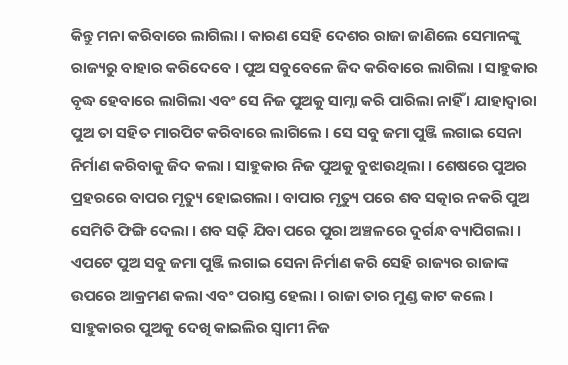କିନ୍ତୁ ମନା କରିବାରେ ଲାଗିଲା । କାରଣ ସେହି ଦେଶର ରାଜା ଜାଣିଲେ ସେମାନଙ୍କୁ ରାଜ୍ୟରୁ ବାହାର କରିଦେବେ । ପୁଅ ସବୁବେଳେ ଜିଦ କରିବାରେ ଲାଗିଲା । ସାହୁକାର ବୃଦ୍ଧ ହେବାରେ ଲାଗିଲା ଏବଂ ସେ ନିଜ ପୁଅକୁ ସାମ୍ନା କରି ପାରିଲା ନାହିଁ । ଯାହାଦ୍ୱାରା ପୁଅ ତା ସହିତ ମାରପିଟ କରିବାରେ ଲାଗିଲେ । ସେ ସବୁ ଜମା ପୁଞ୍ଜି ଲଗାଇ ସେନା ନିର୍ମାଣ କରିବାକୁ ଜିଦ କଲା । ସାହୁକାର ନିଜ ପୁଅକୁ ବୁଝାଉଥିଲା । ଶେଷରେ ପୁଅର ପ୍ରହରରେ ବାପର ମୃତ୍ୟୁ ହୋଇଗଲା । ବାପାର ମୃତ୍ୟୁ ପରେ ଶବ ସତ୍କାର ନକରି ପୁଅ ସେମିତି ଫିଙ୍ଗି ଦେଲା । ଶବ ସଢ଼ି ଯିବା ପରେ ପୁରା ଅଞ୍ଚଳରେ ଦୁର୍ଗନ୍ଧ ବ୍ୟାପିଗଲା । ଏପଟେ ପୁଅ ସବୁ ଜମା ପୁଞ୍ଜି ଲଗାଇ ସେନା ନିର୍ମାଣ କରି ସେହି ରାଜ୍ୟର ରାଜାଙ୍କ ଉପରେ ଆକ୍ରମଣ କଲା ଏବଂ ପରାସ୍ତ ହେଲା । ରାଜା ତାର ମୁଣ୍ଡ କାଟ କଲେ ।
ସାହୁକାରର ପୁଅକୁ ଦେଖି କାଇଲିର ସ୍ୱାମୀ ନିଜ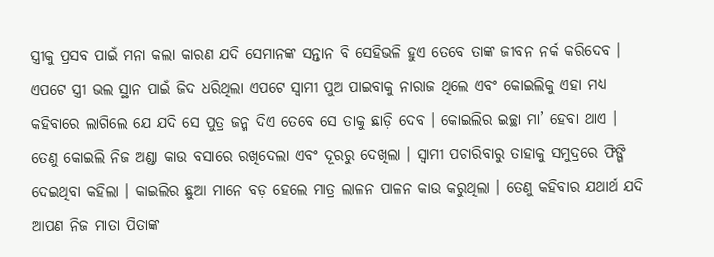ସ୍ତ୍ରୀକୁ ପ୍ରସବ ପାଇଁ ମନା କଲା କାରଣ ଯଦି ସେମାନଙ୍କ ସନ୍ତାନ ବି ସେହିଭଳି ହୁଏ ତେବେ ତାଙ୍କ ଜୀବନ ନର୍କ କରିଦେବ । ଏପଟେ ସ୍ତ୍ରୀ ଭଲ ସ୍ଥାନ ପାଇଁ ଜିଦ ଧରିଥିଲା ଏପଟେ ସ୍ୱାମୀ ପୁଅ ପାଇବାକୁ ନାରାଜ ଥିଲେ ଏବଂ କୋଇଲିକୁ ଏହା ମଧ୍ୟ କହିବାରେ ଲାଗିଲେ ଯେ ଯଦି ସେ ପୁତ୍ର ଜନ୍ମ ଦିଏ ତେବେ ସେ ତାକୁ ଛାଡ଼ି ଦେବ । କୋଇଲିର ଇଚ୍ଛା ମା’ ହେବା ଥାଏ । ତେଣୁ କୋଇଲି ନିଜ ଅଣ୍ଡା କାଉ ବସାରେ ରଖିଦେଲା ଏବଂ ଦୂରରୁ ଦେଖିଲା । ସ୍ୱାମୀ ପଚାରିବାରୁ ତାହାକୁ ସମୁଦ୍ରରେ ଫିଙ୍ଗି ଦେଇଥିବା କହିଲା । କାଇଲିର ଛୁଆ ମାନେ ବଡ଼ ହେଲେ ମାତ୍ର ଲାଳନ ପାଳନ କାଉ କରୁଥିଲା । ତେଣୁ କହିବାର ଯଥାର୍ଥ ଯଦି ଆପଣ ନିଜ ମାତା ପିତାଙ୍କ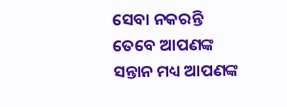ସେବା ନକରନ୍ତି ତେବେ ଆପଣଙ୍କ ସନ୍ତାନ ମଧ୍ୟ ଆପଣଙ୍କ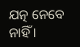ଯତ୍ନ ନେବେ ନାହିଁ ।